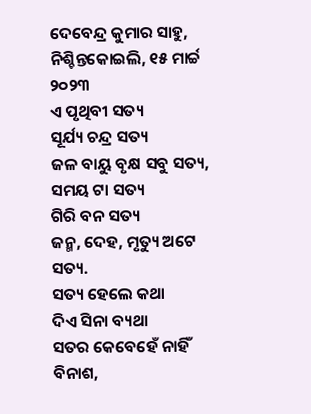ଦେବେନ୍ଦ୍ର କୁମାର ସାହୁ, ନିଶ୍ଚିନ୍ତକୋଇଲି, ୧୫ ମାର୍ଚ୍ଚ ୨୦୨୩
ଏ ପୃଥିବୀ ସତ୍ୟ
ସୂର୍ଯ୍ୟ ଚନ୍ଦ୍ର ସତ୍ୟ
ଜଳ ବାୟୁ ବୃକ୍ଷ ସବୁ ସତ୍ୟ,
ସମୟ ଟା ସତ୍ୟ
ଗିରି ବନ ସତ୍ୟ
ଜନ୍ମ, ଦେହ, ମୃତ୍ୟୁ ଅଟେ ସତ୍ୟ.
ସତ୍ୟ ହେଲେ କଥା
ଦିଏ ସିନା ବ୍ୟଥା
ସତର କେବେହେଁ ନାହିଁ ବିନାଶ,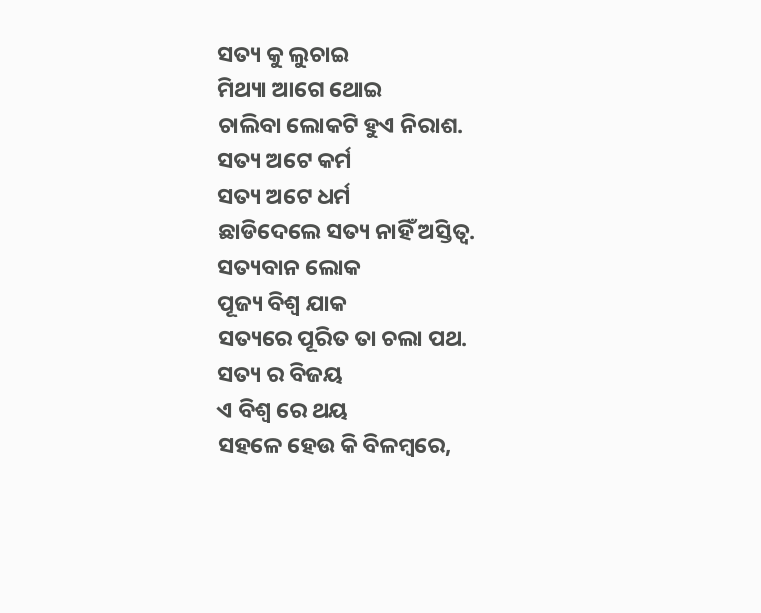ସତ୍ୟ କୁ ଲୁଚାଇ
ମିଥ୍ୟା ଆଗେ ଥୋଇ
ଚାଲିବା ଲୋକଟି ହୁଏ ନିରାଶ.
ସତ୍ୟ ଅଟେ କର୍ମ
ସତ୍ୟ ଅଟେ ଧର୍ମ
ଛାଡିଦେଲେ ସତ୍ୟ ନାହିଁ ଅସ୍ତିତ୍ୱ.
ସତ୍ୟବାନ ଲୋକ
ପୂଜ୍ୟ ବିଶ୍ୱ ଯାକ
ସତ୍ୟରେ ପୂରିତ ତା ଚଲା ପଥ.
ସତ୍ୟ ର ବିଜୟ
ଏ ବିଶ୍ୱ ରେ ଥୟ
ସହଳେ ହେଉ କି ବିଳମ୍ବରେ,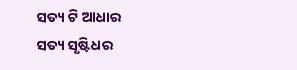ସତ୍ୟ ଟି ଆଧାର
ସତ୍ୟ ସୃଷ୍ଟିଧର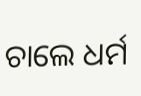ଚାଲେ ଧର୍ମ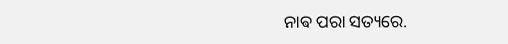ନାଵ ପରା ସତ୍ୟରେ.